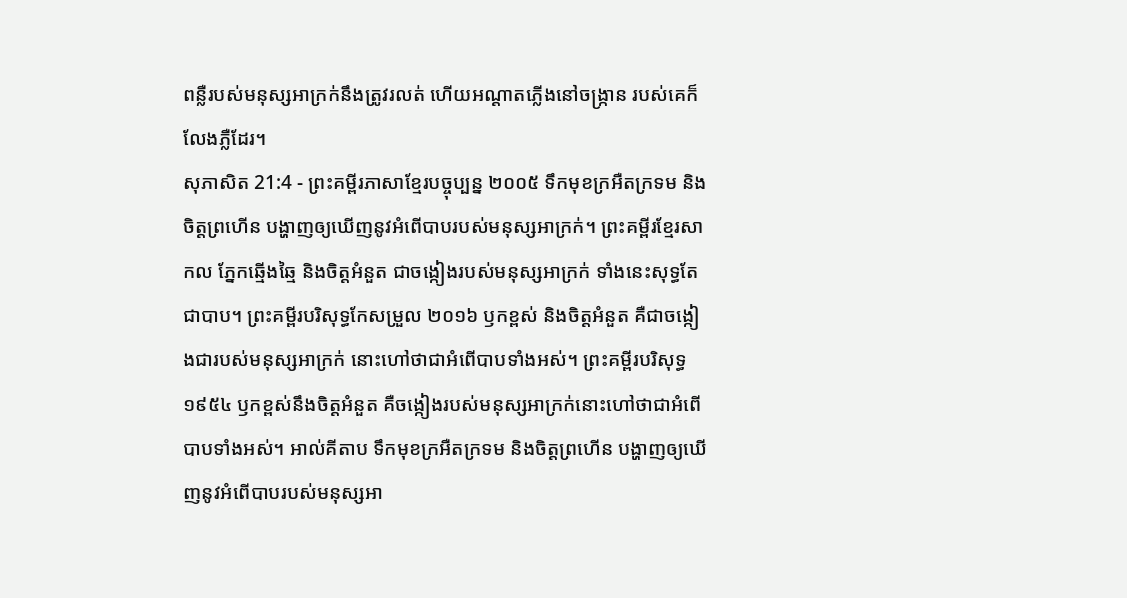ពន្លឺរបស់មនុស្សអាក្រក់នឹងត្រូវរលត់ ហើយអណ្ដាតភ្លើងនៅចង្ក្រាន របស់គេក៏លែងភ្លឺដែរ។
សុភាសិត 21:4 - ព្រះគម្ពីរភាសាខ្មែរបច្ចុប្បន្ន ២០០៥ ទឹកមុខក្រអឺតក្រទម និងចិត្តព្រហើន បង្ហាញឲ្យឃើញនូវអំពើបាបរបស់មនុស្សអាក្រក់។ ព្រះគម្ពីរខ្មែរសាកល ភ្នែកឆ្មើងឆ្មៃ និងចិត្តអំនួត ជាចង្កៀងរបស់មនុស្សអាក្រក់ ទាំងនេះសុទ្ធតែជាបាប។ ព្រះគម្ពីរបរិសុទ្ធកែសម្រួល ២០១៦ ឫកខ្ពស់ និងចិត្តអំនួត គឺជាចង្កៀងជារបស់មនុស្សអាក្រក់ នោះហៅថាជាអំពើបាបទាំងអស់។ ព្រះគម្ពីរបរិសុទ្ធ ១៩៥៤ ឫកខ្ពស់នឹងចិត្តអំនួត គឺចង្កៀងរបស់មនុស្សអាក្រក់នោះហៅថាជាអំពើបាបទាំងអស់។ អាល់គីតាប ទឹកមុខក្រអឺតក្រទម និងចិត្តព្រហើន បង្ហាញឲ្យឃើញនូវអំពើបាបរបស់មនុស្សអា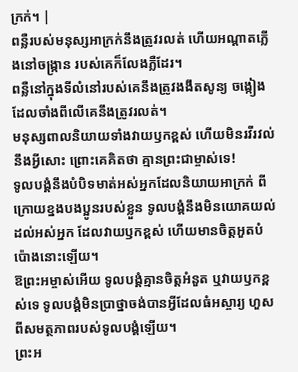ក្រក់។ |
ពន្លឺរបស់មនុស្សអាក្រក់នឹងត្រូវរលត់ ហើយអណ្ដាតភ្លើងនៅចង្ក្រាន របស់គេក៏លែងភ្លឺដែរ។
ពន្លឺនៅក្នុងទីលំនៅរបស់គេនឹងត្រូវងងឹតសូន្យ ចង្កៀងដែលចាំងពីលើគេនឹងត្រូវរលត់។
មនុស្សពាលនិយាយទាំងវាយឫកខ្ពស់ ហើយមិនរវីរវល់នឹងអ្វីសោះ ព្រោះគេគិតថា គ្មានព្រះជាម្ចាស់ទេ!
ទូលបង្គំនឹងបំបិទមាត់អស់អ្នកដែលនិយាយអាក្រក់ ពីក្រោយខ្នងបងប្អូនរបស់ខ្លួន ទូលបង្គំនឹងមិនយោគយល់ដល់អស់អ្នក ដែលវាយឫកខ្ពស់ ហើយមានចិត្តអួតបំប៉ោងនោះឡើយ។
ឱព្រះអម្ចាស់អើយ ទូលបង្គំគ្មានចិត្តអំនួត ឬវាយឫកខ្ពស់ទេ ទូលបង្គំមិនប្រាថ្នាចង់បានអ្វីដែលធំអស្ចារ្យ ហួសពីសមត្ថភាពរបស់ទូលបង្គំឡើយ។
ព្រះអ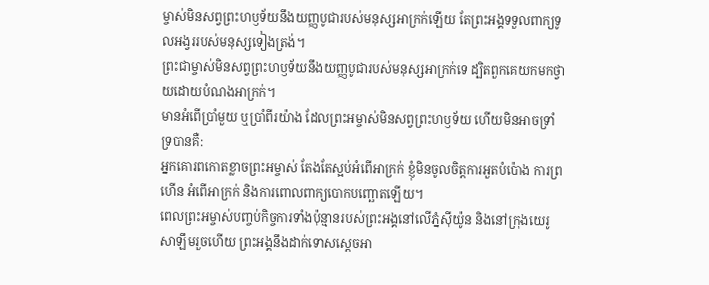ម្ចាស់មិនសព្វព្រះហឫទ័យនឹងយញ្ញបូជារបស់មនុស្សអាក្រក់ឡើយ តែព្រះអង្គទទួលពាក្យទូលអង្វររបស់មនុស្សទៀងត្រង់។
ព្រះជាម្ចាស់មិនសព្វព្រះហឫទ័យនឹងយញ្ញបូជារបស់មនុស្សអាក្រក់ទេ ដ្បិតពួកគេយកមកថ្វាយដោយបំណងអាក្រក់។
មានអំពើប្រាំមួយ ឬប្រាំពីរយ៉ាង ដែលព្រះអម្ចាស់មិនសព្វព្រះហឫទ័យ ហើយមិនអាចទ្រាំទ្របានគឺ:
អ្នកគោរពកោតខ្លាចព្រះអម្ចាស់ តែងតែស្អប់អំពើអាក្រក់ ខ្ញុំមិនចូលចិត្តការអួតបំប៉ោង ការព្រហើន អំពើអាក្រក់ និងការពោលពាក្យបោកបញ្ឆោតឡើយ។
ពេលព្រះអម្ចាស់បញ្ចប់កិច្ចការទាំងប៉ុន្មានរបស់ព្រះអង្គនៅលើភ្នំស៊ីយ៉ូន និងនៅក្រុងយេរូសាឡឹមរួចហើយ ព្រះអង្គនឹងដាក់ទោសស្ដេចអា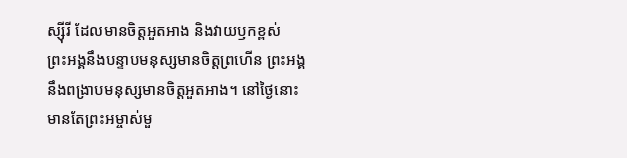ស្ស៊ីរី ដែលមានចិត្តអួតអាង និងវាយឫកខ្ពស់
ព្រះអង្គនឹងបន្ទាបមនុស្សមានចិត្តព្រហើន ព្រះអង្គនឹងពង្រាបមនុស្សមានចិត្តអួតអាង។ នៅថ្ងៃនោះ មានតែព្រះអម្ចាស់មួ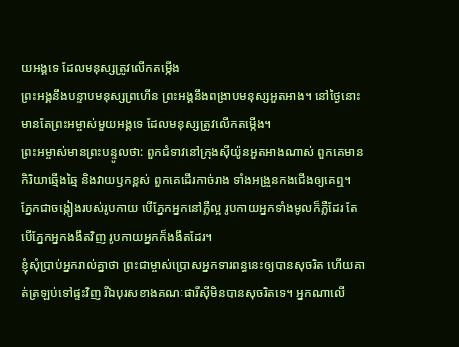យអង្គទេ ដែលមនុស្សត្រូវលើកតម្កើង
ព្រះអង្គនឹងបន្ទាបមនុស្សព្រហើន ព្រះអង្គនឹងពង្រាបមនុស្សអួតអាង។ នៅថ្ងៃនោះ មានតែព្រះអម្ចាស់មួយអង្គទេ ដែលមនុស្សត្រូវលើកតម្កើង។
ព្រះអម្ចាស់មានព្រះបន្ទូលថា: ពួកជំទាវនៅក្រុងស៊ីយ៉ូនអួតអាងណាស់ ពួកគេមានកិរិយាឆ្មើងឆ្មៃ និងវាយឫកខ្ពស់ ពួកគេដើរកាច់រាង ទាំងអង្រួនកងជើងឲ្យគេឮ។
ភ្នែកជាចង្កៀងរបស់រូបកាយ បើភ្នែកអ្នកនៅភ្លឺល្អ រូបកាយអ្នកទាំងមូលក៏ភ្លឺដែរ តែបើភ្នែកអ្នកងងឹតវិញ រូបកាយអ្នកក៏ងងឹតដែរ។
ខ្ញុំសុំប្រាប់អ្នករាល់គ្នាថា ព្រះជាម្ចាស់ប្រោសអ្នកទារពន្ធនេះឲ្យបានសុចរិត ហើយគាត់ត្រឡប់ទៅផ្ទះវិញ រីឯបុរសខាងគណៈផារីស៊ីមិនបានសុចរិតទេ។ អ្នកណាលើ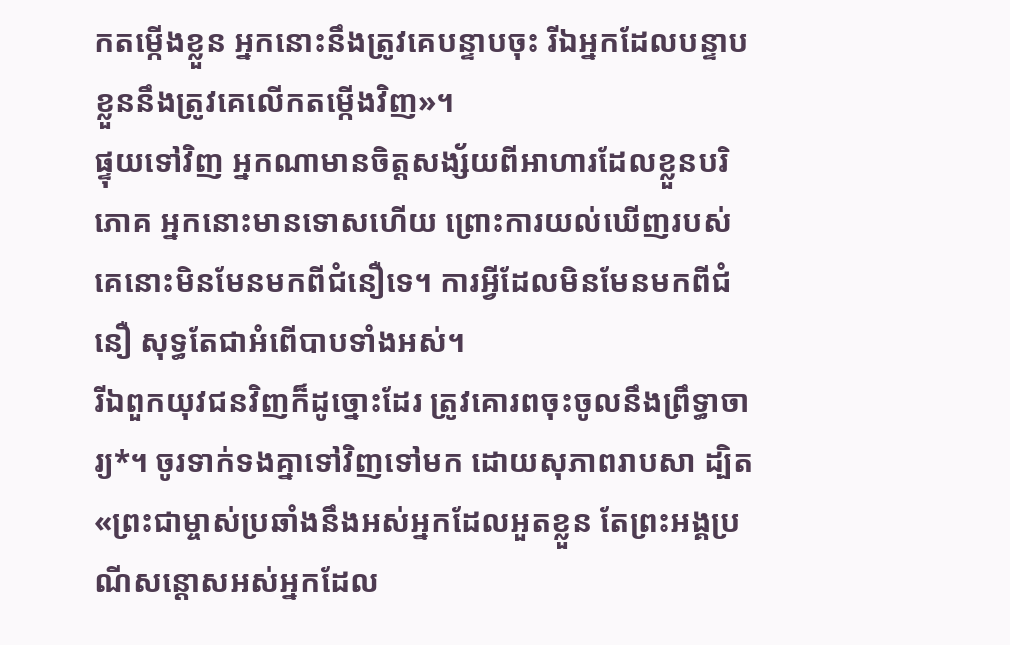កតម្កើងខ្លួន អ្នកនោះនឹងត្រូវគេបន្ទាបចុះ រីឯអ្នកដែលបន្ទាបខ្លួននឹងត្រូវគេលើកតម្កើងវិញ»។
ផ្ទុយទៅវិញ អ្នកណាមានចិត្តសង្ស័យពីអាហារដែលខ្លួនបរិភោគ អ្នកនោះមានទោសហើយ ព្រោះការយល់ឃើញរបស់គេនោះមិនមែនមកពីជំនឿទេ។ ការអ្វីដែលមិនមែនមកពីជំនឿ សុទ្ធតែជាអំពើបាបទាំងអស់។
រីឯពួកយុវជនវិញក៏ដូច្នោះដែរ ត្រូវគោរពចុះចូលនឹងព្រឹទ្ធាចារ្យ*។ ចូរទាក់ទងគ្នាទៅវិញទៅមក ដោយសុភាពរាបសា ដ្បិត«ព្រះជាម្ចាស់ប្រឆាំងនឹងអស់អ្នកដែលអួតខ្លួន តែព្រះអង្គប្រណីសន្ដោសអស់អ្នកដែល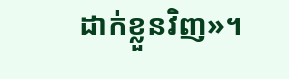ដាក់ខ្លួនវិញ»។